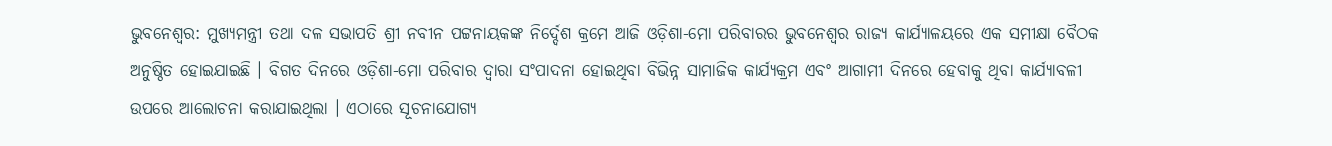ଭୁବନେଶ୍ୱର: ମୁଖ୍ୟମନ୍ତ୍ରୀ ତଥା ଦଳ ସଭାପତି ଶ୍ରୀ ନବୀନ ପଟ୍ଟନାୟକଙ୍କ ନିର୍ଦ୍ଦେଶ କ୍ରମେ ଆଜି ଓଡ଼ିଶା-ମୋ ପରିବାରର ଭୁବନେଶ୍ୱର ରାଜ୍ୟ କାର୍ଯ୍ୟାଳୟରେ ଏକ ସମୀକ୍ଷା ବୈଠକ ଅନୁଷ୍ଠିତ ହୋଇଯାଇଛି । ବିଗତ ଦିନରେ ଓଡ଼ିଶା-ମୋ ପରିବାର ଦ୍ୱାରା ସଂପାଦନା ହୋଇଥିବା ବିଭିନ୍ନ ସାମାଜିକ କାର୍ଯ୍ୟକ୍ରମ ଏବଂ ଆଗାମୀ ଦିନରେ ହେବାକୁ ଥିବା କାର୍ଯ୍ୟାବଳୀ ଉପରେ ଆଲୋଚନା କରାଯାଇଥିଲା । ଏଠାରେ ସୂଚନାଯୋଗ୍ୟ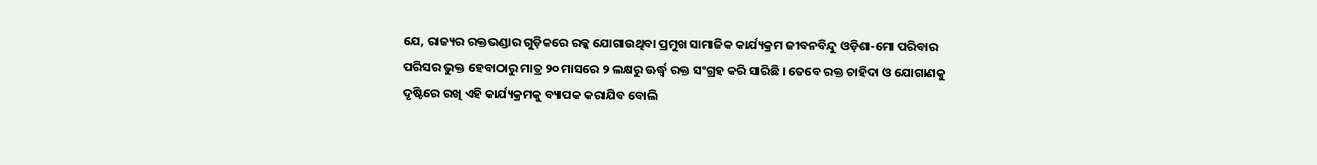ଯେ, ରାଜ୍ୟର ରକ୍ତଭଣ୍ଡାର ଗୁଡ଼ିକରେ ରକ୍କ ଯୋଗାଉଥିବା ପ୍ରମୁଖ ସାମାଜିକ କାର୍ଯ୍ୟକ୍ରମ ଜୀବନବିନ୍ଦୁ ଓଡ଼ିଶା-ମୋ ପରିବାର ପରିସର ଭୁକ୍ତ ହେବାଠାରୁ ମାତ୍ର ୨୦ ମାସରେ ୨ ଲକ୍ଷରୁ ଊର୍ଦ୍ଧ୍ୱ ରକ୍ତ ସଂଗ୍ରହ କରି ସାରିଛି । ତେବେ ରକ୍ତ ଚାହିଦା ଓ ଯୋଗାଣକୁ ଦୃଷ୍ଟିରେ ରଖି ଏହି କାର୍ଯ୍ୟକ୍ରମକୁ ବ୍ୟାପକ କରାଯିବ ବୋଲି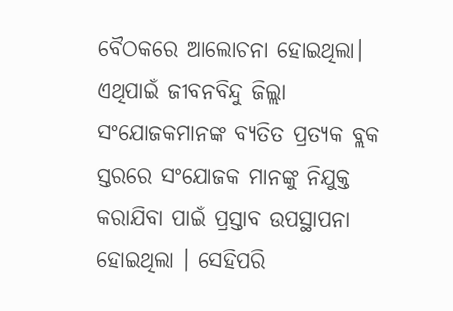ବୈଠକରେ ଆଲୋଚନା ହୋଇଥିଲା। ଏଥିପାଇଁ ଜୀବନବିନ୍ଦୁ ଜିଲ୍ଲା ସଂଯୋଜକମାନଙ୍କ ବ୍ୟତିତ ପ୍ରତ୍ୟକ ବ୍ଲକ ସ୍ତରରେ ସଂଯୋଜକ ମାନଙ୍କୁ ନିଯୁକ୍ତ କରାଯିବା ପାଇଁ ପ୍ରସ୍ତାବ ଉପସ୍ଥାପନା ହୋଇଥିଲା । ସେହିପରି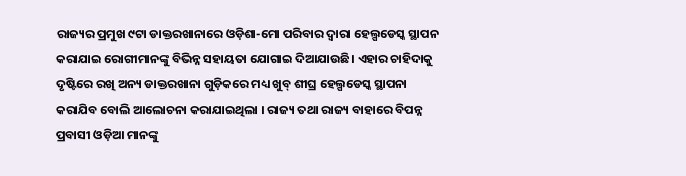ରାଜ୍ୟର ପ୍ରମୁଖ ୯ଟା ଡାକ୍ତରଖାନାରେ ଓଡ଼ିଶା-ମୋ ପରିବାର ଦ୍ୱାରା ହେଲ୍ପଡେସ୍କ ସ୍ଥାପନ କରାଯାଇ ରୋଗୀମାନଙ୍କୁ ବିଭିନ୍ନ ସହାୟତା ଯୋଗାଇ ଦିଆଯାଉଛି। ଏହାର ଚାହିଦାକୁ ଦୃଷ୍ଟିରେ ରଖି ଅନ୍ୟ ଡାକ୍ତରଖାନା ଗୁଡ଼ିକରେ ମଧ୍ୟ ଖୁବ୍ ଶୀଘ୍ର ହେଲ୍ପଡେସ୍କ ସ୍ଥାପନା କରାଯିବ ବୋଲି ଆଲୋଚନା କରାଯାଇଥିଲା । ରାଜ୍ୟ ତଥା ରାଜ୍ୟ ବାହାରେ ବିପନ୍ନ ପ୍ରବାସୀ ଓଡ଼ିଆ ମାନଙ୍କୁ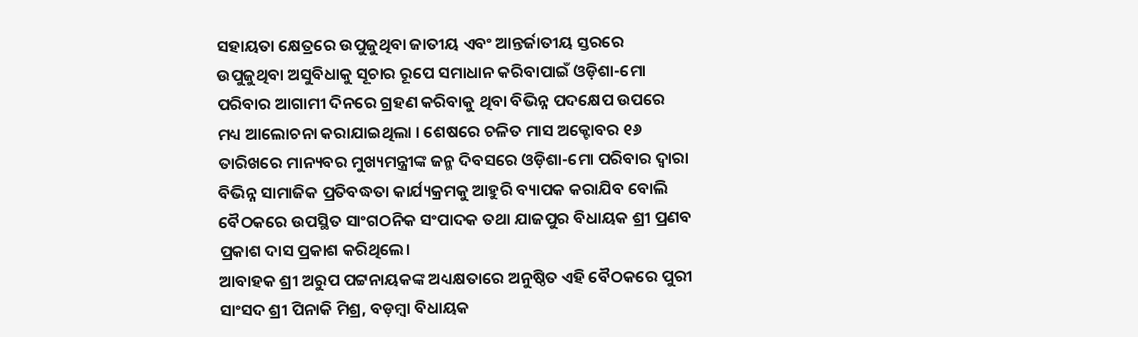ସହାୟତା କ୍ଷେତ୍ରରେ ଉପୁଜୁଥିବା ଜାତୀୟ ଏବଂ ଆନ୍ତର୍ଜାତୀୟ ସ୍ତରରେ ଉପୁଜୁଥିବା ଅସୁବିଧାକୁ ସୂଚାର ରୂପେ ସମାଧାନ କରିବାପାଇଁ ଓଡ଼ିଶା-ମୋ ପରିବାର ଆଗାମୀ ଦିନରେ ଗ୍ରହଣ କରିବାକୁ ଥିବା ବିଭିନ୍ନ ପଦକ୍ଷେପ ଉପରେ ମଧ୍ୟ ଆଲୋଚନା କରାଯାଇଥିଲା । ଶେଷରେ ଚଳିତ ମାସ ଅକ୍ଟୋବର ୧୬ ତାରିଖରେ ମାନ୍ୟବର ମୁଖ୍ୟମନ୍ତ୍ରୀଙ୍କ ଜନ୍ମ ଦିବସରେ ଓଡ଼ିଶା-ମୋ ପରିବାର ଦ୍ୱାରା ବିଭିନ୍ନ ସାମାଜିକ ପ୍ରତିବଦ୍ଧତା କାର୍ଯ୍ୟକ୍ରମକୁ ଆହୁରି ବ୍ୟାପକ କରାଯିବ ବୋଲି ବୈଠକରେ ଉପସ୍ଥିତ ସାଂଗଠନିକ ସଂପାଦକ ତଥା ଯାଜପୁର ବିଧାୟକ ଶ୍ରୀ ପ୍ରଣବ ପ୍ରକାଶ ଦାସ ପ୍ରକାଶ କରିଥିଲେ।
ଆବାହକ ଶ୍ରୀ ଅରୁପ ପଟ୍ଟନାୟକଙ୍କ ଅଧ୍ୟକ୍ଷତାରେ ଅନୁଷ୍ଠିତ ଏହି ବୈଠକରେ ପୁରୀ ସାଂସଦ ଶ୍ରୀ ପିନାକି ମିଶ୍ର, ବଡ଼ମ୍ବା ବିଧାୟକ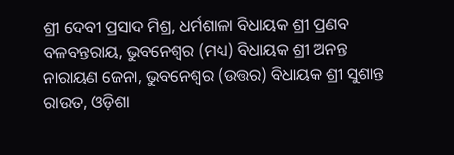ଶ୍ରୀ ଦେବୀ ପ୍ରସାଦ ମିଶ୍ର, ଧର୍ମଶାଳା ବିଧାୟକ ଶ୍ରୀ ପ୍ରଣବ ବଳବନ୍ତରାୟ, ଭୁବନେଶ୍ୱର (ମଧ୍ୟ) ବିଧାୟକ ଶ୍ରୀ ଅନନ୍ତ ନାରାୟଣ ଜେନା, ଭୁବନେଶ୍ୱର (ଉତ୍ତର) ବିଧାୟକ ଶ୍ରୀ ସୁଶାନ୍ତ ରାଉତ, ଓଡ଼ିଶା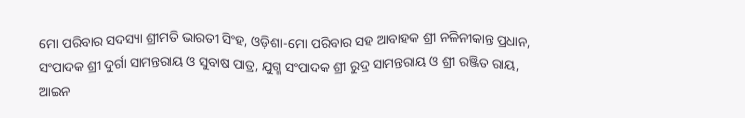ମୋ ପରିବାର ସଦସ୍ୟା ଶ୍ରୀମତି ଭାରତୀ ସିଂହ, ଓଡ଼ିଶା-ମୋ ପରିବାର ସହ ଆବାହକ ଶ୍ରୀ ନଳିନୀକାନ୍ତ ପ୍ରଧାନ, ସଂପାଦକ ଶ୍ରୀ ଦୁର୍ଗା ସାମନ୍ତରାୟ ଓ ସୁବାଷ ପାତ୍ର, ଯୁଗ୍ମ ସଂପାଦକ ଶ୍ରୀ ରୁଦ୍ର ସାମନ୍ତରାୟ ଓ ଶ୍ରୀ ରଞ୍ଜିତ ରାୟ, ଆଇନ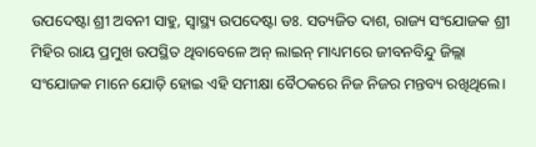ଉପଦେଷ୍ଟା ଶ୍ରୀ ଅବନୀ ସାହୁ, ସ୍ୱାସ୍ଥ୍ୟ ଉପଦେଷ୍ଟା ଡଃ. ସତ୍ୟଜିତ ଦାଶ, ରାଜ୍ୟ ସଂଯୋଜକ ଶ୍ରୀ ମିହିର ରାୟ ପ୍ରମୁଖ ଉପସ୍ଥିତ ଥିବାବେଳେ ଅନ୍ ଲାଇନ୍ ମାଧ୍ୟମରେ ଜୀବନବିନ୍ଦୁ ଜିଲ୍ଲା ସଂଯୋଜକ ମାନେ ଯୋଡ଼ି ହୋଇ ଏହି ସମୀକ୍ଷା ବୈଠକରେ ନିଜ ନିଜର ମନ୍ତବ୍ୟ ରଖିଥିଲେ।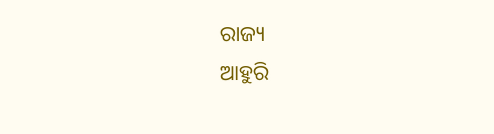ରାଜ୍ୟ
ଆହୁରି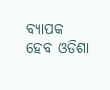ବ୍ୟାପକ ହେବ ଓଡିଶା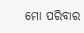ମୋ ପରିବାର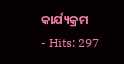କାର୍ଯ୍ୟକ୍ରମ
- Hits: 297